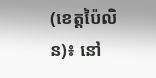(ខេត្តប៉ៃលិន)៖ នៅ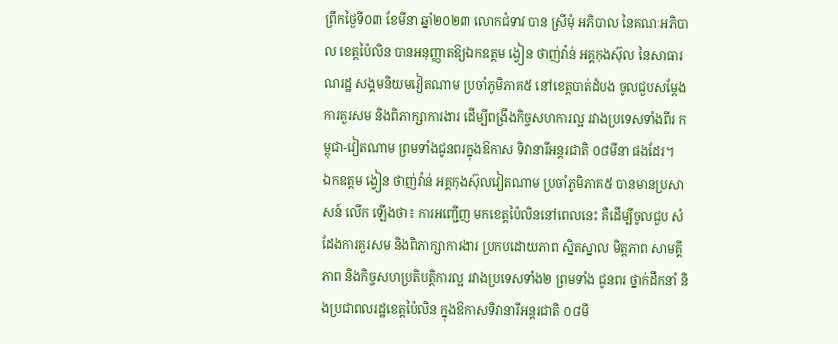ព្រឹកថ្ងៃទី០៣ ខែមីនា ឆ្នាំ២០២៣ លោកជំទាវ បាន ស្រីមុំ អភិបាល នៃគណៈអភិបាល ខេត្តប៉ៃលិន បានអនុញ្ញាតឱ្យឯកឧត្តម ង្វៀន ថាញ់វ៉ាន់ អគ្គកុងស៊ុល នៃសាធារណរដ្ឋ សង្គមនិយមវៀតណាម ប្រចាំភូមិភាគ៥ នៅខេត្តបាត់ដំបង ចូលជួបសម្តែងការគួរសម និងពិភាក្សាការងារ ដើម្បីពង្រឹងកិច្ចសហការល្អ រវាងប្រទេសទាំងពីរ កម្ពុជា-វៀតណាម ព្រមទាំងជូនពរក្នុងឱកាស ទិវានារីអន្តរជាតិ ០៨មីនា ផងដែរ។
ឯកឧត្តម ង្វៀន ថាញ់វ៉ាន់ អគ្គកុងស៊ុលវៀតណាម ប្រចាំភូមិភាគ៥ បានមានប្រសាសន៍ លើក ឡើងថា៖ ការអញ្ជើញ មកខេត្តប៉ៃលិននៅពេលនេះ គឺដើម្បីចូលជួប សំដែងការគួរសម និងពិភាក្សាការងារ ប្រកបដោយភាព ស្និតស្នាល មិត្តភាព សាមគ្គីភាព និងកិច្ចសហប្រតិបត្តិការល្អ រវាងប្រទេសទាំង២ ព្រមទាំង ជូនពរ ថ្នាក់ដឹកនាំ និងប្រជាពលរដ្ឋខេត្តប៉ៃលិន ក្នុងឱកាសទិវានារីអន្តរជាតិ ០៨មី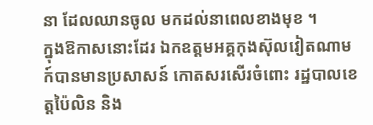នា ដែលឈានចូល មកដល់នាពេលខាងមុខ ។
ក្នុងឱកាសនោះដែរ ឯកឧត្តមអគ្គកុងស៊ុលវៀតណាម ក៍បានមានប្រសាសន៍ កោតសរសើរចំពោះ រដ្ឋបាលខេត្តប៉ៃលិន និង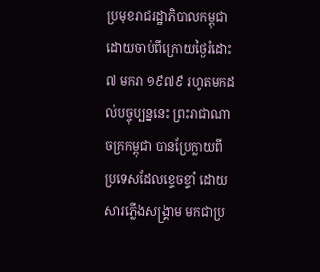ប្រមុខរាជរដ្ឋាភិបាលកម្ពុជា ដោយចាប់ពីក្រោយថ្ងៃរំដោះ ៧ មករា ១៩៧៩ រហូតមកដល់បច្ចុប្បន្ននេះ ព្រះរាជាណាចក្រកម្ពុជា បានប្រែក្លាយពី ប្រទេសដែលខ្ទេចខ្ទាំ ដោយសារភ្លើងសង្គ្រាម មកជាប្រ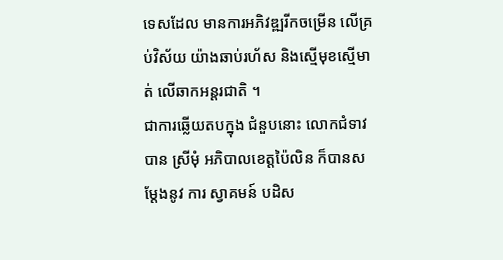ទេសដែល មានការអភិវឌ្ឍរីកចម្រើន លើគ្រប់វិស័យ យ៉ាងឆាប់រហ័ស និងស្មើមុខស្មើមាត់ លើឆាកអន្តរជាតិ ។
ជាការឆ្លើយតបក្នុង ជំនួបនោះ លោកជំទាវ បាន ស្រីមុំ អភិបាលខេត្តប៉ៃលិន ក៏បានសម្តែងនូវ ការ ស្វាគមន៍ បដិស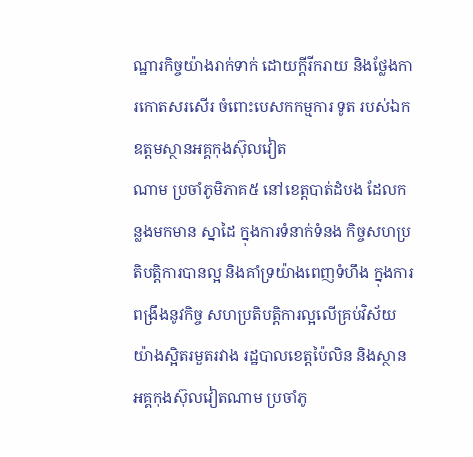ណ្ឋារកិច្ចយ៉ាងរាក់ទាក់ ដោយក្តីរីករាយ និងថ្លែងការកោតសរសើរ ចំពោះបេសកកម្មការ ទូត របស់ឯកឧត្តមស្ថានអគ្គកុងស៊ុលវៀត
ណាម ប្រចាំភូមិភាគ៥ នៅខេត្តបាត់ដំបង ដែលកន្លងមកមាន ស្នាដៃ ក្នុងការទំនាក់ទំនង កិច្ចសហប្រតិបត្តិការបានល្អ និងគាំទ្រយ៉ាងពេញទំហឹង ក្នុងការពង្រឹងនូវកិច្ច សហប្រតិបត្តិការល្អលើគ្រប់វិស័យ យ៉ាងស្អិតរមួតរវាង រដ្ឋបាលខេត្តប៉ៃលិន និងស្ថានអគ្គកុងស៊ុលវៀតណាម ប្រចាំភូ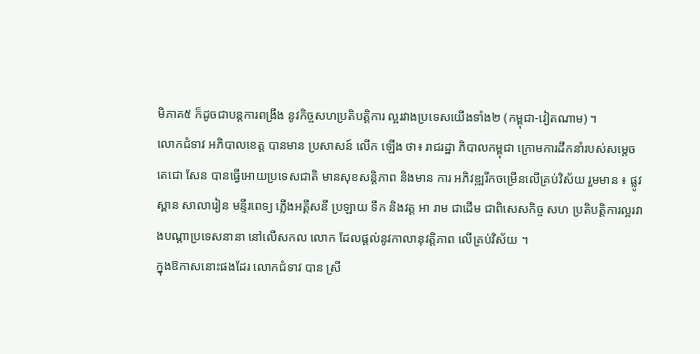មិភាគ៥ ក៏ដូចជាបន្តការពង្រឹង នូវកិច្ចសហប្រតិបត្តិការ ល្អរវាងប្រទេសយើងទាំង២ (កម្ពុជា-វៀតណាម) ។
លោកជំទាវ អភិបាលខេត្ត បានមាន ប្រសាសន៍ លើក ឡើង ថា៖ រាជរដ្ឋា ភិបាលកម្ពុជា ក្រោមការដឹកនាំរបស់សម្តេច តេជោ សែន បានធ្វើអោយប្រទេសជាតិ មានសុខសន្តិភាព និងមាន ការ អភិវឌ្ឍរីកចម្រើនលើគ្រប់វិស័យ រួមមាន ៖ ផ្លូវ ស្ពាន សាលារៀន មន្ទីរពេទ្យ ភ្លើងអគ្គីសនី ប្រឡាយ ទឹក និងវត្ត អា រាម ជាដើម ជាពិសេសកិច្ច សហ ប្រតិបត្តិការល្អរវាងបណ្តាប្រទេសនានា នៅលើសកល លោក ដែលផ្តល់នូវកាលានុវត្តិភាព លើគ្រប់វិស័យ ។
ក្នុងឱកាសនោះផងដែរ លោកជំទាវ បាន ស្រី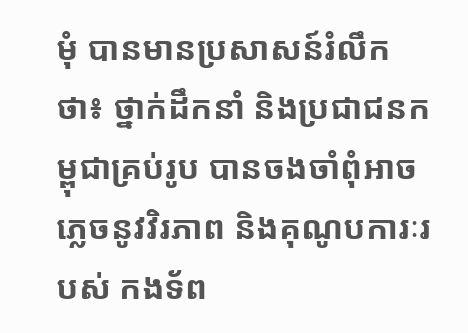មុំ បានមានប្រសាសន៍រំលឹកថា៖ ថ្នាក់ដឹកនាំ និងប្រជាជនកម្ពុជាគ្រប់រូប បានចងចាំពុំអាច ភ្លេចនូវវិរភាព និងគុណូបការៈរបស់ កងទ័ព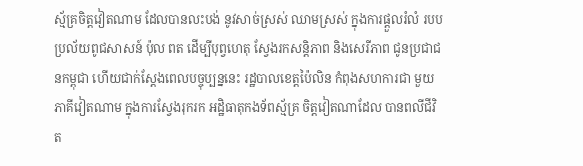ស្ម័គ្រចិត្តវៀតណាម ដែលបានលះបង់ នូវសាច់ស្រស់ ឈាមស្រស់ ក្នុងការផ្ដួលរំលំ របបប្រល័យពូជសាសន៍ ប៉ុល ពត ដើម្បីបុព្វហេតុ ស្វែងរកសន្តិភាព និងសេរីភាព ជូនប្រជាជនកម្ពុជា ហើយជាក់ស្តែងពេលបច្ចុប្បន្ននេះ រដ្ឋបាលខេត្តប៉ៃលិន កំពុងសហការជា មួយភាគីវៀតណាម ក្នុងការស្វែងរុករក អដ្ឋិធាតុកងទ័ពស្ម័គ្រ ចិត្តវៀតណាដែល បានពលីជីវិត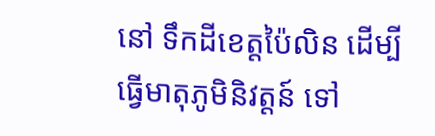នៅ ទឹកដីខេត្តប៉ៃលិន ដើម្បីធ្វើមាតុភូមិនិវត្តន៍ ទៅ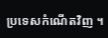ប្រទេសកំណើតវិញ ។